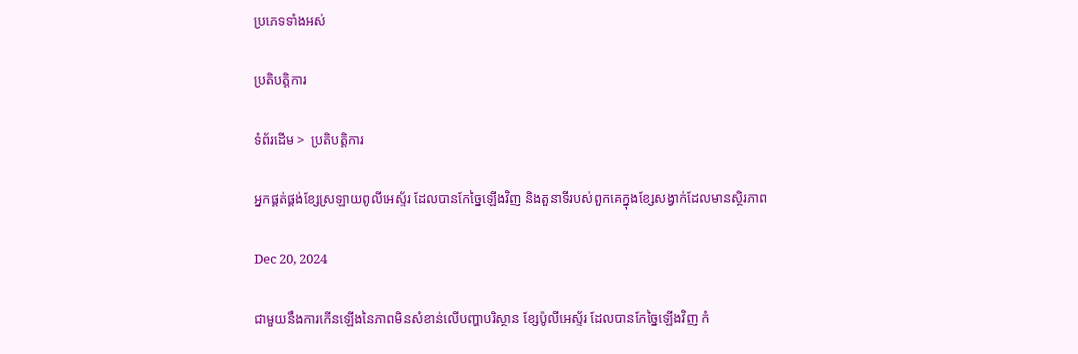ប្រភេទទាំងអស់

ប្រតិបត្តិការ

ទំព័រដើម >  ប្រតិបត្តិការ

អ្នកផ្គត់ផ្គង់ខ្សែស្រឡាយពូលីអេស្ទ័រ ដែលបានកែច្នៃឡើងវិញ និងតួនាទីរបស់ពួកគេក្នុងខ្សែសង្វាក់ដែលមានស្ថិរភាព

Dec 20, 2024

ជាមួយនឹងការកើនឡើងនៃភាពមិនសំខាន់លើបញ្ហាបរិស្ថាន ខ្សែប៉ូលីអេស្ទ័រ ដែលបានកែច្នៃឡើងវិញ កំ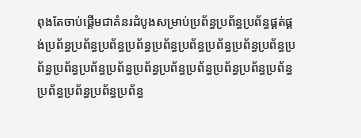ពុងតែចាប់ផ្តើមជាគំនរដំបូងសម្រាប់ប្រព័ន្ធប្រព័ន្ធប្រព័ន្ធផ្គត់ផ្គង់ប្រព័ន្ធប្រព័ន្ធប្រព័ន្ធប្រព័ន្ធប្រព័ន្ធប្រព័ន្ធប្រព័ន្ធប្រព័ន្ធប្រព័ន្ធប្រព័ន្ធប្រព័ន្ធប្រព័ន្ធប្រព័ន្ធប្រព័ន្ធប្រព័ន្ធប្រព័ន្ធប្រព័ន្ធប្រព័ន្ធប្រព័ន្ធប្រព័ន្ធប្រព័ន្ធប្រព័ន្ធប្រព័ន្ធ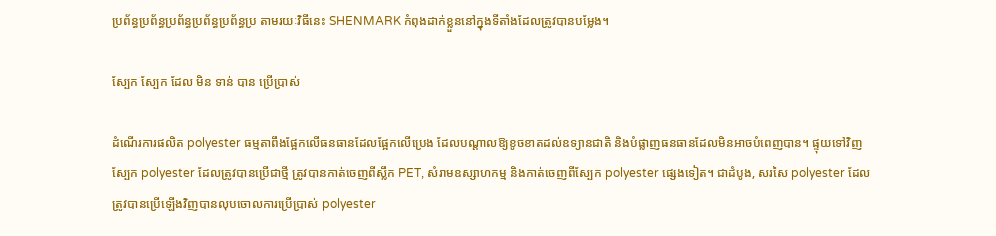ប្រព័ន្ធប្រព័ន្ធប្រព័ន្ធប្រព័ន្ធប្រព័ន្ធប្រ តាមរយៈវិធីនេះ SHENMARK កំពុងដាក់ខ្លួននៅក្នុងទីតាំងដែលត្រូវបានបម្លែង។

ស្បែក ស្បែក ដែល មិន ទាន់ បាន ប្រើប្រាស់

ដំណើរការផលិត polyester ធម្មតាពឹងផ្អែកលើធនធានដែលផ្អែកលើប្រេង ដែលបណ្តាលឱ្យខូចខាតដល់ឧទ្យានជាតិ និងបំផ្លាញធនធានដែលមិនអាចបំពេញបាន។ ផ្ទុយទៅវិញ ស្បែក polyester ដែលត្រូវបានប្រើជាថ្មី ត្រូវបានកាត់ចេញពីស្លឹក PET, សំរាមឧស្សាហកម្ម និងកាត់ចេញពីស្បែក polyester ផ្សេងទៀត។ ជាដំបូង, សរសៃ polyester ដែលត្រូវបានប្រើឡើងវិញបានលុបចោលការប្រើប្រាស់ polyester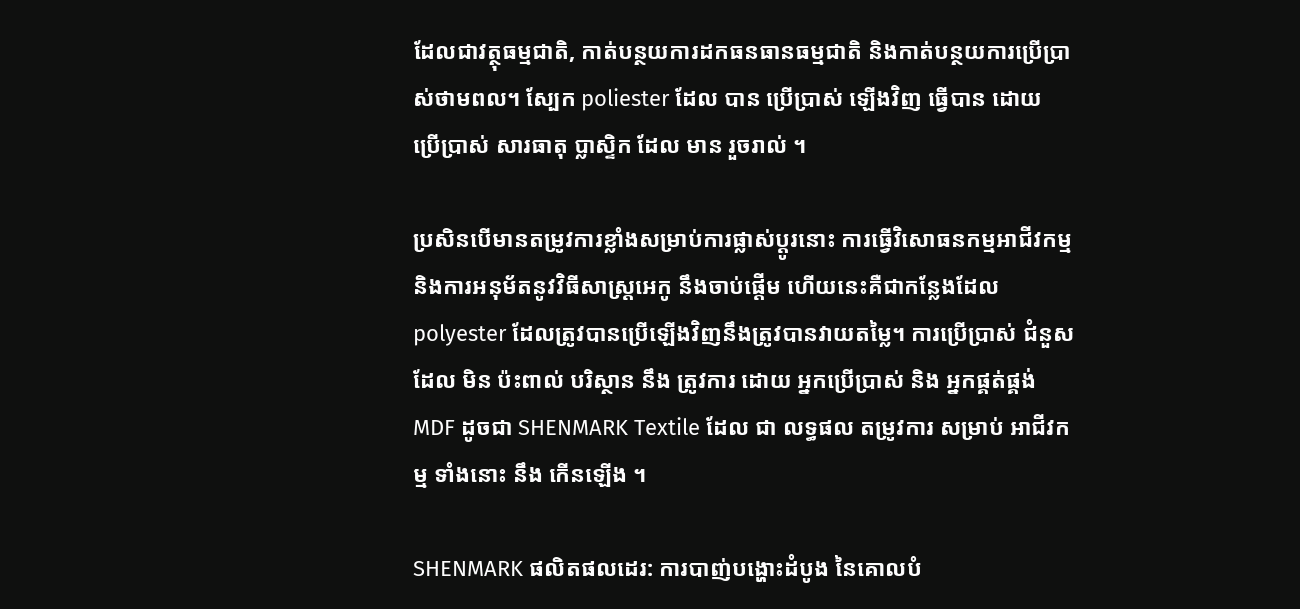ដែលជាវត្ថុធម្មជាតិ, កាត់បន្ថយការដកធនធានធម្មជាតិ និងកាត់បន្ថយការប្រើប្រាស់ថាមពល។ ស្បែក poliester ដែល បាន ប្រើប្រាស់ ឡើងវិញ ធ្វើបាន ដោយ ប្រើប្រាស់ សារធាតុ ប្លាស្ទិក ដែល មាន រួចរាល់ ។

ប្រសិនបើមានតម្រូវការខ្លាំងសម្រាប់ការផ្លាស់ប្តូរនោះ ការធ្វើវិសោធនកម្មអាជីវកម្ម និងការអនុម័តនូវវិធីសាស្ត្រអេកូ នឹងចាប់ផ្តើម ហើយនេះគឺជាកន្លែងដែល polyester ដែលត្រូវបានប្រើឡើងវិញនឹងត្រូវបានវាយតម្លៃ។ ការប្រើប្រាស់ ជំនួស ដែល មិន ប៉ះពាល់ បរិស្ថាន នឹង ត្រូវការ ដោយ អ្នកប្រើប្រាស់ និង អ្នកផ្គត់ផ្គង់ MDF ដូចជា SHENMARK Textile ដែល ជា លទ្ធផល តម្រូវការ សម្រាប់ អាជីវកម្ម ទាំងនោះ នឹង កើនឡើង ។

SHENMARK ផលិតផលដេរ: ការបាញ់បង្ហោះដំបូង នៃគោលបំ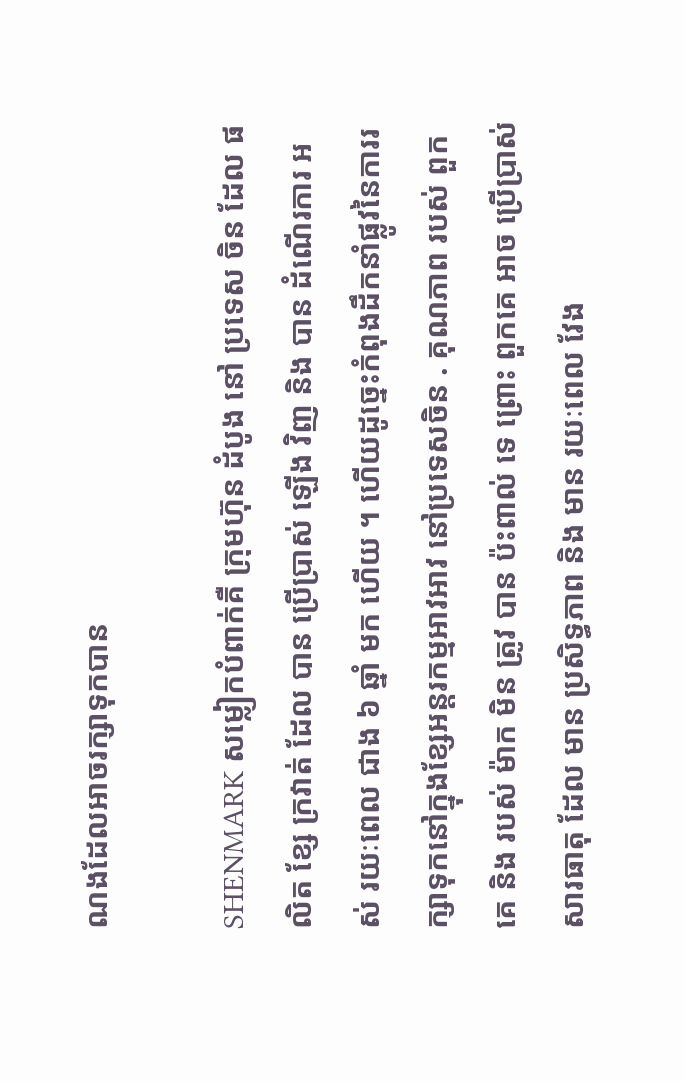ណងដែលអាចរក្សាទុកបាន

SHENMARK សម្លៀកបំពាក់គឺ ក្រុមហ៊ុន ដំបូង នៅ ប្រទេស ចិន ដែល ផលិត ខ្សែ ក្រវាត់ ដែល បាន ប្រើប្រាស់ ឡើង វិញ និង បាន ដំណើរការ អស់ រយៈពេល ជាង ៦ ឆ្នាំ មក ហើយ ។ ហើយដូច្នេះកំពុងដឹកនាំផ្លូវនៃការរក្សាទុកនៅក្នុងខ្សែអន្តរកម្មអាវអាវ នៅប្រទេសចិន . គុណភាព របស់ ពួកគេ និង របស់ ម៉ាក មិន ត្រូវ បាន ប៉ះពាល់ ទេ ព្រោះ ពួកគេ អាច ប្រើប្រាស់ សារធាតុ ដែល មាន ប្រសិទ្ធភាព និង មាន រយៈពេល វែង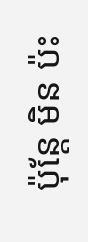ប៉ុន្តែ មិន ប៉ះ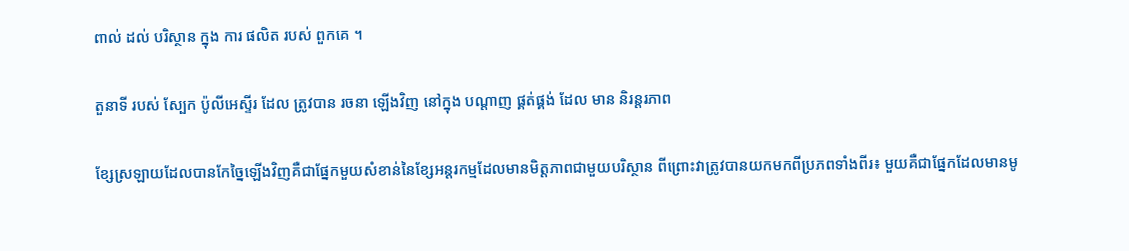ពាល់ ដល់ បរិស្ថាន ក្នុង ការ ផលិត របស់ ពួកគេ ។

តួនាទី របស់ ស្បែក ប៉ូលីអេស្ទីរ ដែល ត្រូវបាន រចនា ឡើងវិញ នៅក្នុង បណ្តាញ ផ្គត់ផ្គង់ ដែល មាន និរន្តរភាព

ខ្សែស្រឡាយដែលបានកែច្នៃឡើងវិញគឺជាផ្នែកមួយសំខាន់នៃខ្សែអន្តរកម្មដែលមានមិត្តភាពជាមួយបរិស្ថាន ពីព្រោះវាត្រូវបានយកមកពីប្រភពទាំងពីរ៖ មួយគឺជាផ្នែកដែលមានមូ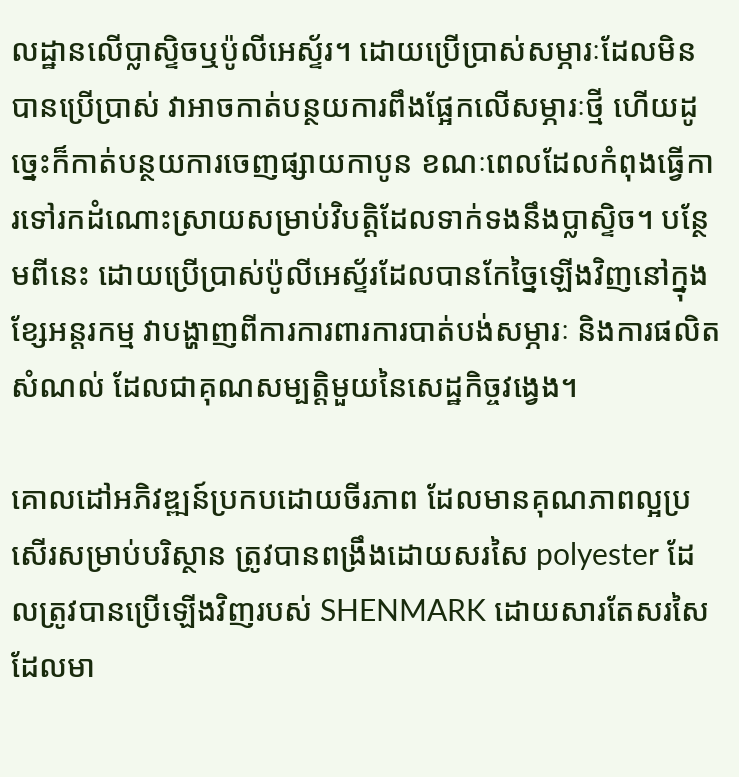លដ្ឋានលើប្លាស្ទិចឬប៉ូលីអេស្ទ័រ។ ដោយប្រើប្រាស់សម្ភារៈដែលមិនបានប្រើប្រាស់ វាអាចកាត់បន្ថយការពឹងផ្អែកលើសម្ភារៈថ្មី ហើយដូច្នេះក៏កាត់បន្ថយការចេញផ្សាយកាបូន ខណៈពេលដែលកំពុងធ្វើការទៅរកដំណោះស្រាយសម្រាប់វិបត្តិដែលទាក់ទងនឹងប្លាស្ទិច។ បន្ថែមពីនេះ ដោយប្រើប្រាស់ប៉ូលីអេស្ទ័រដែលបានកែច្នៃឡើងវិញនៅក្នុងខ្សែអន្តរកម្ម វាបង្ហាញពីការការពារការបាត់បង់សម្ភារៈ និងការផលិតសំណល់ ដែលជាគុណសម្បត្តិមួយនៃសេដ្ឋកិច្ចវង្វេង។

គោលដៅអភិវឌ្ឍន៍ប្រកបដោយចីរភាព ដែលមានគុណភាពល្អប្រសើរសម្រាប់បរិស្ថាន ត្រូវបានពង្រឹងដោយសរសៃ polyester ដែលត្រូវបានប្រើឡើងវិញរបស់ SHENMARK ដោយសារតែសរសៃដែលមា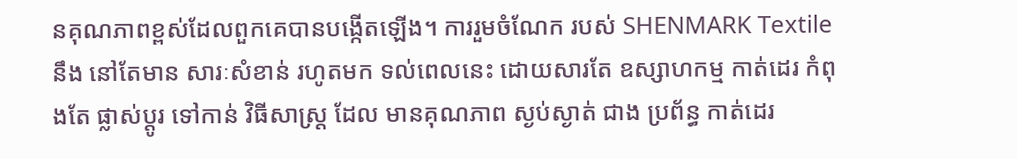នគុណភាពខ្ពស់ដែលពួកគេបានបង្កើតឡើង។ ការរួមចំណែក របស់ SHENMARK Textile នឹង នៅតែមាន សារៈសំខាន់ រហូតមក ទល់ពេលនេះ ដោយសារតែ ឧស្សាហកម្ម កាត់ដេរ កំពុងតែ ផ្លាស់ប្តូរ ទៅកាន់ វិធីសាស្ត្រ ដែល មានគុណភាព ស្ងប់ស្ងាត់ ជាង ប្រព័ន្ធ កាត់ដេរ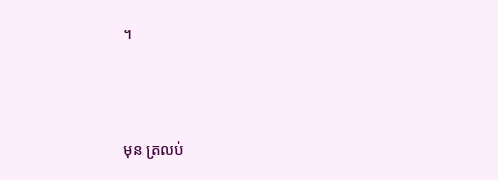។



មុន ត្រលប់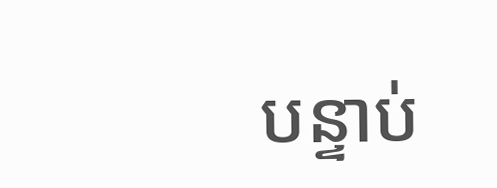បន្ទាប់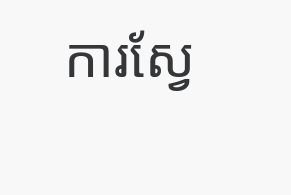ការស្វែ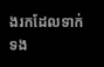ងរកដែលទាក់ទង